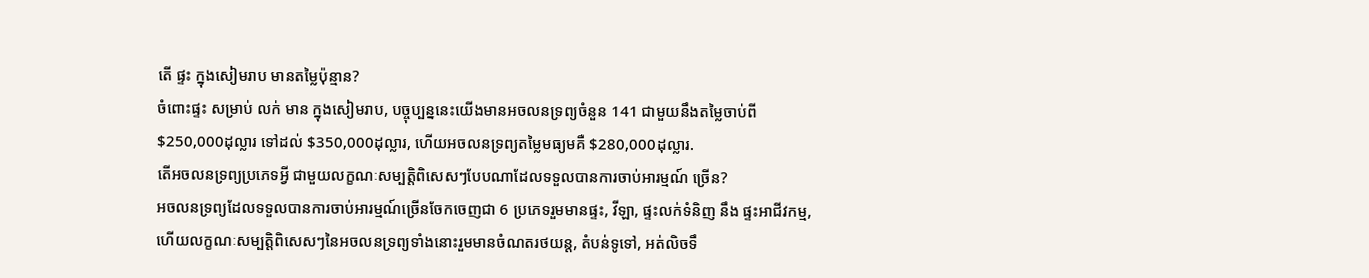តើ ផ្ទះ ក្នុងសៀមរាប មានតម្លៃប៉ុន្មាន?
ចំពោះផ្ទះ សម្រាប់ លក់ មាន ក្នុងសៀមរាប, បច្ចុប្បន្ននេះយើងមានអចលនទ្រព្យចំនួន 141 ជាមួយនឹងតម្លៃចាប់ពី $250,000ដុល្លារ ទៅដល់ $350,000ដុល្លារ, ហើយអចលនទ្រព្យតម្លៃមធ្យមគឺ $280,000ដុល្លារ.
តើអចលនទ្រព្យប្រភេទអ្វី ជាមួយលក្ខណៈសម្បត្តិពិសេសៗបែបណាដែលទទួលបានការចាប់អារម្មណ៍ ច្រើន?
អចលនទ្រព្យដែលទទួលបានការចាប់អារម្មណ៍ច្រើនចែកចេញជា 6 ប្រភេទរួមមានផ្ទះ, វីឡា, ផ្ទះលក់ទំនិញ នឹង ផ្ទះអាជីវកម្ម, ហើយលក្ខណៈសម្បត្តិពិសេសៗនៃអចលនទ្រព្យទាំងនោះរួមមានចំណតរថយន្ត, តំបន់ទូទៅ, អត់លិចទឹ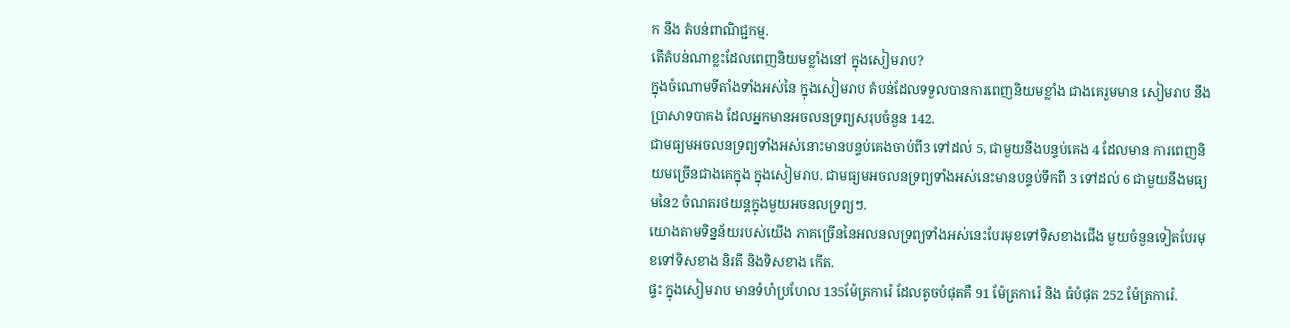ក នឹង តំបន់ពាណិជ្ជកម្ម.
តើតំបន់ណាខ្លះដែលពេញនិយមខ្លាំងនៅ ក្នុងសៀមរាប?
ក្នុងចំណោមទីតាំងទាំងអស់នៃ ក្នុងសៀមរាប តំបន់ដែលទទួលបានការពេញនិយមខ្លាំង ជាងគេរួមមាន សៀមរាប នឹង ប្រាសាទបាគង ដែលអ្នកមានអចលនទ្រព្យសរុបចំនួន 142.
ជាមធ្យមអចលនទ្រព្យទាំងអស់នោះមានបន្ទប់គេងចាប់ពី3 ទៅដល់ 5, ជាមួយនឹងបន្ទប់គេង 4 ដែលមាន ការពេញនិយមច្រើនជាងគេក្នុង ក្នុងសៀមរាប. ជាមធ្យមអចលនទ្រព្យទាំងអស់នេះមានបន្ទប់ទឹកពី 3 ទៅដល់ 6 ជាមួយនឹងមធ្យមនៃ2 ចំណតរថយន្តក្នុងមួយអចនលទ្រព្យៗ.
យោងតាមទិន្នន័យរបស់យើង ភាគច្រើននៃអលនលទ្រព្យទាំងអស់នេះបែរមុខទៅទិសខាងជើង មួយចំនួនទៀតបែរមុខទៅទិសខាង និរតី និងទិសខាង កើត.
ផ្ទះ ក្នុងសៀមរាប មានទំហំប្រហែល 135ម៉ែត្រការ៉េ ដែលតូចបំផុតគឺ 91 ម៉ែត្រការ៉េ និង ធំបំផុត 252 ម៉ែត្រការ៉េ.